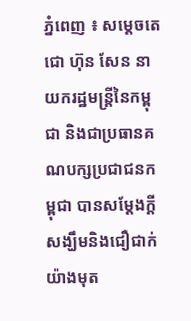ភ្នំពេញ ៖ សម្ដេចតេជោ ហ៊ុន សែន នាយករដ្ឋមន្ដ្រីនៃកម្ពុជា និងជាប្រធានគណបក្សប្រជាជនកម្ពុជា បានសម្ដែងក្ដីសង្ឃឹមនិងជឿជាក់យ៉ាងមុត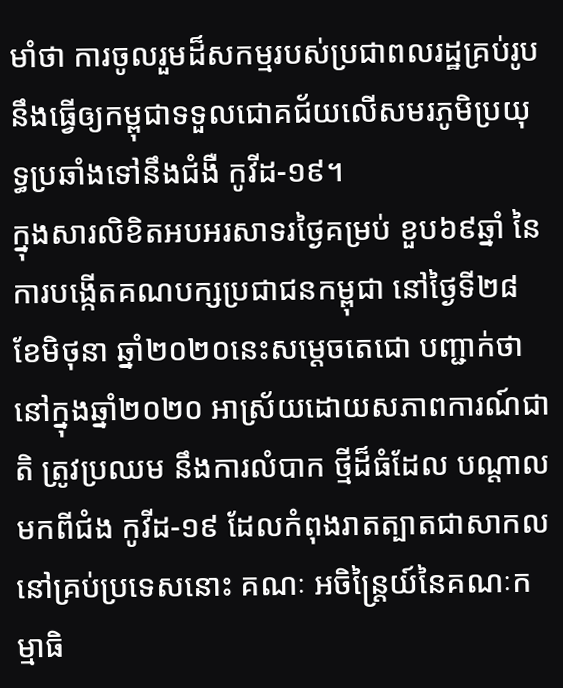មាំថា ការចូលរួមដ៏សកម្មរបស់ប្រជាពលរដ្ឋគ្រប់រូប នឹងធ្វើឲ្យកម្ពុជាទទួលជោគជ័យលើសមរភូមិប្រយុទ្ធប្រឆាំងទៅនឹងជំងឺ កូវីដ-១៩។
ក្នុងសារលិខិតអបអរសាទរថ្ងៃគម្រប់ ខួប៦៩ឆ្នាំ នៃការបង្កើតគណបក្សប្រជាជនកម្ពុជា នៅថ្ងៃទី២៨ ខែមិថុនា ឆ្នាំ២០២០នេះសម្ដេចតេជោ បញ្ជាក់ថា នៅក្នុងឆ្នាំ២០២០ អាស្រ័យដោយសភាពការណ៍ជាតិ ត្រូវប្រឈម នឹងការលំបាក ថ្មីដ៏ធំដែល បណ្ដាលមកពីជំង កូវីដ-១៩ ដែលកំពុងរាតត្បាតជាសាកល នៅគ្រប់ប្រទេសនោះ គណៈ អចិន្ត្រៃយ៍នៃគណៈកម្មាធិ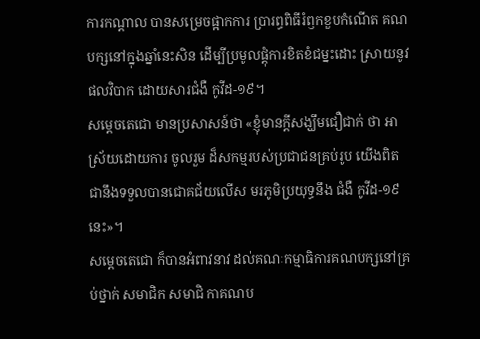ការកណ្ដាល បានសម្រេចផ្អាកការ ប្រារព្ធពិធីរំឭកខួបកំណើត គណបក្សនៅក្នុងឆ្នាំនេះសិន ដើម្បីប្រមូលផ្តុំការខិតខំជម្នះដោះ ស្រាយនូវផលវិបាក ដោយសារជំងឺ កូវីដ-១៩។
សម្ដេចតេជោ មានប្រសាសន៍ថា «ខ្ញុំមានក្ដីសង្ឃឹមជឿជាក់ ថា អាស្រ័យដោយការ ចូលរួម ដ៏សកម្មរបស់ប្រជាជនគ្រប់រូប យើងពិតជានឹងទទួលបានជោគជ័យលើស មរភូមិប្រយុទ្ធនឹង ជំងឺ កូវីដ-១៩នេះ»។
សម្តេចតេជោ ក៏បានអំពាវនាវ ដល់គណៈកម្មាធិការគណបក្សនៅគ្រប់ថ្នាក់ សមាជិក សមាជិ កាគណប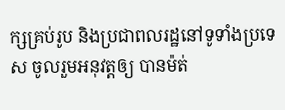ក្សគ្រប់រូប និងប្រជាពលរដ្ឋនៅទូទាំងប្រទេស ចូលរួមអនុវត្តឲ្យ បានម៉ត់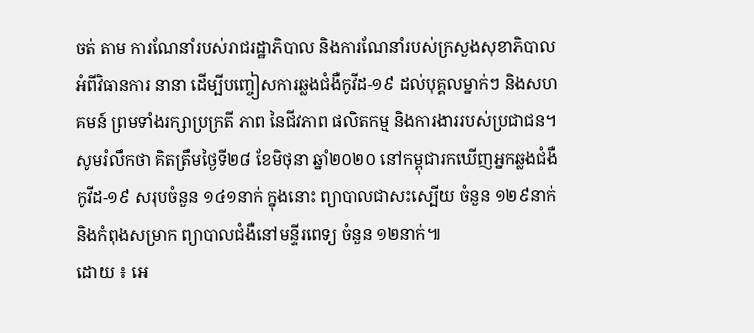ចត់ តាម ការណែនាំរបស់រាជរដ្ឋាភិបាល និងការណែនាំរបស់ក្រសួងសុខាភិបាល អំពីវិធានការ នានា ដើម្បីបញ្ចៀសការឆ្លងជំងឺកូវីដ-១៩ ដល់បុគ្គលម្នាក់ៗ និងសហគមន៍ ព្រមទាំងរក្សាប្រក្រតី ភាព នៃជីវភាព ផលិតកម្ម និងការងាររបស់ប្រជាជន។
សូមរំលឹកថា គិតត្រឹមថ្ងៃទី២៨ ខែមិថុនា ឆ្នាំ២០២០ នៅកម្ពុជារកឃើញអ្នកឆ្លងជំងឺ កូវីដ-១៩ សរុបចំនួន ១៤១នាក់ ក្នុងនោះ ព្យាបាលជាសះស្បើយ ចំនួន ១២៩នាក់ និងកំពុងសម្រាក ព្យាបាលជំងឺនៅមន្ទីរពេទ្យ ចំនួន ១២នាក់៕
ដោយ ៖ អេ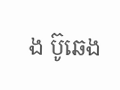ង ប៊ូឆេង